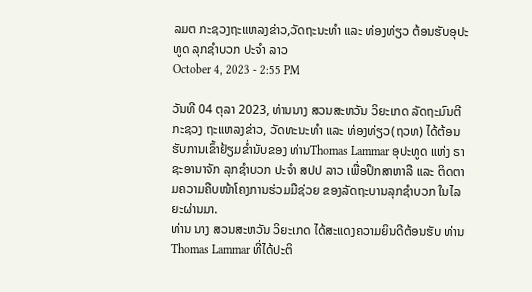ລມຕ ກະຊວງຖະແຫລງຂ່າວ,ວັດຖະນະທຳ ແລະ ທ່ອງທ່ຽວ ຕ້ອນຮັບອຸປະທູດ ລຸກຊຳບວກ ປະຈຳ ລາວ
October 4, 2023 - 2:55 PM

ວັນທີ 04 ຕຸລາ 2023, ທ່ານນາງ ສວນສະຫວັນ ວິຍະເກດ ລັດຖະມົນຕີກະຊວງ ຖະແຫລງຂ່າວ, ວັດທະນະທຳ ແລະ ທ່ອງທ່ຽວ(ຖວທ) ໄດ້ຕ້ອນຮັບການເຂົ້າຢ້ຽມຂໍ່ານັບຂອງ ທ່ານThomas Lammar ອຸປະທູດ ແຫ່ງ ຣາຊະອານາຈັກ ລຸກຊຳບວກ ປະຈຳ ສປປ ລາວ ເພື່ອປຶກສາຫາລື ແລະ ຕິດຕາມຄວາມຄືບໜ້າໂຄງການຮ່ວມມືຊ່ວຍ ຂອງລັດຖະບານລຸກຊຳບວກ ໃນໄລຍະຜ່ານມາ.
ທ່ານ ນາງ ສວນສະຫວັນ ວິຍະເກດ ໄດ້ສະແດງຄວາມຍິນດີຕ້ອນຮັບ ທ່ານ Thomas Lammar ທີ່ໄດ້ປະຕິ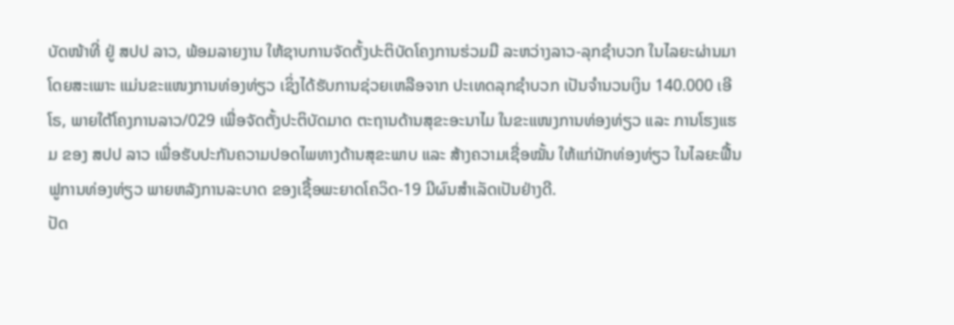ບັດໜ້າທີ່ ຢູ່ ສປປ ລາວ, ພ້ອມລາຍງານ ໃຫ້ຊາບການຈັດຕັ້ງປະຕິບັດໂຄງການຮ່ວມມື ລະຫວ່າງລາວ-ລຸກຊຳບວກ ໃນໄລຍະຜ່ານມາ ໂດຍສະເພາະ ແມ່ນຂະແໜງການທ່ອງທ່ຽວ ເຊິ່ງໄດ້ຮັບການຊ່ວຍເຫລືອຈາກ ປະເທດລຸກຊຳບວກ ເປັນຈຳນວນເງິນ 140.000 ເອີໂຣ, ພາຍໃຕ້ໂຄງການລາວ/029 ເພື່ອຈັດຕັ້ງປະຕິບັດມາດ ຕະຖານດ້ານສຸຂະອະນາໄມ ໃນຂະແໜງການທ່ອງທ່ຽວ ແລະ ການໂຮງແຮມ ຂອງ ສປປ ລາວ ເພື່ອຮັບປະກັນຄວາມປອດໄພທາງດ້ານສຸຂະພາບ ແລະ ສ້າງຄວາມເຊື່ອໝັ້ນ ໃຫ້ແກ່ນັກທ່ອງທ່ຽວ ໃນໄລຍະຟື້ນຟູການທ່ອງທ່ຽວ ພາຍຫລັງການລະບາດ ຂອງເຊື້ອພະຍາດໂຄວິດ-19 ມີຜົນສຳເລັດເປັນຢ່າງດີ.
ປັດ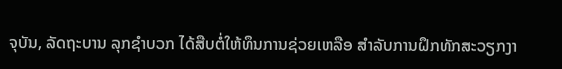ຈຸບັນ, ລັດຖະບານ ລຸກຊຳບວກ ໄດ້ສືບຕໍ່ໃຫ້ທຶນການຊ່ວຍເຫລືອ ສໍາລັບການຝຶກທັກສະວຽກງາ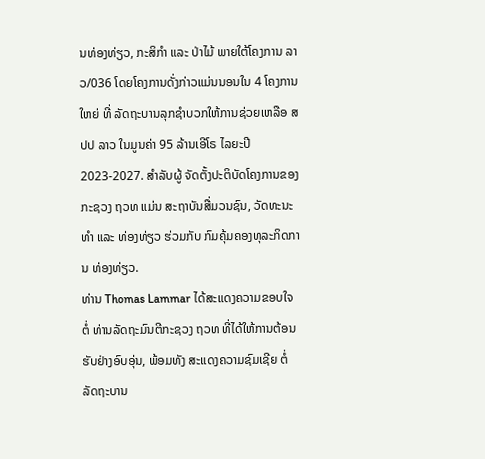ນທ່ອງທ່ຽວ, ກະສິກຳ ແລະ ປ່າໄມ້ ພາຍໃຕ້ໂຄງການ ລາວ/036 ໂດຍໂຄງການດັ່ງກ່າວແມ່ນນອນໃນ 4 ໂຄງການໃຫຍ່ ທີ່ ລັດຖະບານລຸກຊຳບວກໃຫ້ການຊ່ວຍເຫລືອ ສປປ ລາວ ໃນມູນຄ່າ 95 ລ້ານເອີໂຣ ໄລຍະປີ 2023-2027. ສຳລັບຜູ້ ຈັດຕັ້ງປະຕິບັດໂຄງການຂອງກະຊວງ ຖວທ ແມ່ນ ສະຖາບັນສື່ມວນຊົນ, ວັດທະນະທໍາ ແລະ ທ່ອງທ່ຽວ ຮ່ວມກັບ ກົມຄຸ້ມຄອງທຸລະກິດການ ທ່ອງທ່ຽວ.
ທ່ານ Thomas Lammar ໄດ້ສະແດງຄວາມຂອບໃຈຕໍ່ ທ່ານລັດຖະມົນຕີກະຊວງ ຖວທ ທີ່ໄດ້ໃຫ້ການຕ້ອນຮັບຢ່າງອົບອຸ່ນ, ພ້ອມທັງ ສະແດງຄວາມຊົມເຊີຍ ຕໍ່ລັດຖະບານ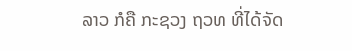ລາວ ກໍຄື ກະຊວງ ຖວທ ທີ່ໄດ້ຈັດ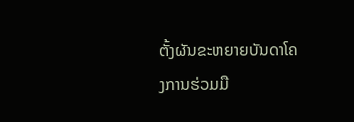ຕັ້ງຜັນຂະຫຍາຍບັນດາໂຄງການຮ່ວມມື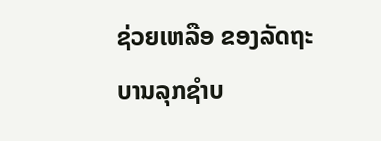ຊ່ວຍເຫລືອ ຂອງລັດຖະບານລຸກຊຳບ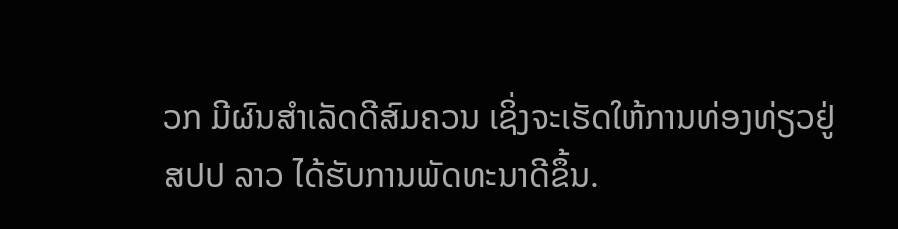ວກ ມີຜົນສຳເລັດດີສົມຄວນ ເຊິ່ງຈະເຮັດໃຫ້ການທ່ອງທ່ຽວຢູ່ ສປປ ລາວ ໄດ້ຮັບການພັດທະນາດີຂຶ້ນ.